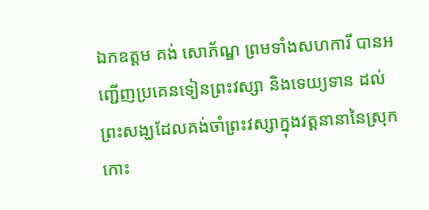ឯកឧត្តម គង់ សោភ័ណ្ឌ ព្រមទាំងសហការី បានអញ្ជើញប្រគេនទៀនព្រះវស្សា និងទេយ្យទាន ដល់ព្រះសង្ឃដែលគង់ចាំព្រះវស្សាក្នុងវត្តនានានៃស្រុកកោះ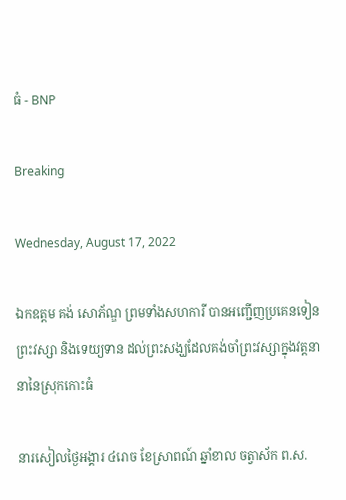ធំ - BNP

Breaking

Wednesday, August 17, 2022

ឯកឧត្តម គង់ សោភ័ណ្ឌ ព្រមទាំងសហការី បានអញ្ជើញប្រគេនទៀនព្រះវស្សា និងទេយ្យទាន ដល់ព្រះសង្ឃដែលគង់ចាំព្រះវស្សាក្នុងវត្តនានានៃស្រុកកោះធំ

នារសៀលថ្ងៃអង្គារ ៤រោច ខែស្រាពណ៍ ឆ្នាំខាល ចត្វាស័ក ព.ស.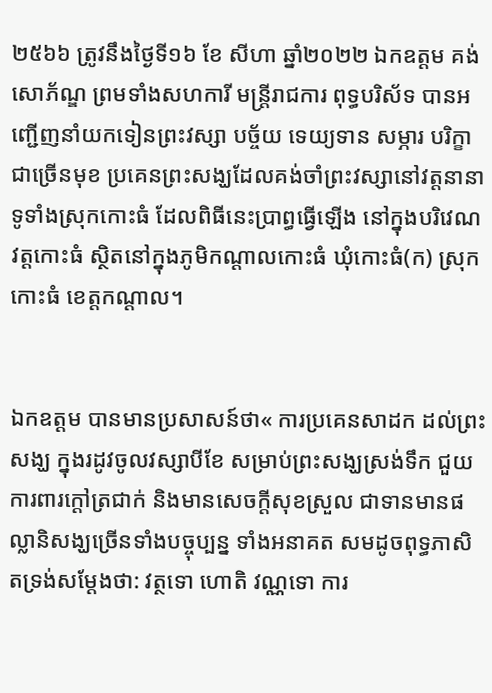២៥៦៦ ត្រូវនឹងថ្ងៃទី១៦ ខែ សីហា ឆ្នាំ២០២២ ឯកឧត្តម គង់ សោភ័ណ្ឌ ព្រមទាំងសហការី មន្ត្រីរាជការ ពុទ្ធបរិស័ទ បានអញ្ជើញនាំយកទៀនព្រះវស្សា បច្ច័យ ទេយ្យទាន សម្ភារ បរិក្ខាជាច្រើនមុខ ប្រគេនព្រះសង្ឃដែលគង់ចាំព្រះវស្សានៅវត្តនានាទូទាំងស្រុកកោះធំ ដែលពិធីនេះប្រាព្ធធ្វើឡើង នៅក្នុងបរិវេណវត្តកោះធំ ស្ថិតនៅក្នុងភូមិកណ្ដាលកោះធំ ឃុំកោះធំ(ក) ស្រុកកោះធំ ខេត្តកណ្ដាល។


ឯកឧត្តម បានមានប្រសាសន៍ថា« ការប្រគេនសាដក ដល់ព្រះសង្ឃ ក្នុងរដូវចូលវស្សាបីខែ សម្រាប់ព្រះសង្ឃស្រង់ទឹក ជួយការពារក្ដៅត្រជាក់ និងមានសេចក្តីសុខស្រួល ជាទានមានផល្លានិសង្ឃច្រើនទាំងបច្ចុប្បន្ន ទាំងអនាគត សមដូចពុទ្ធភាសិតទ្រង់សម្ដែងថា: វត្ថទោ ហោតិ វណ្ណទោ ការ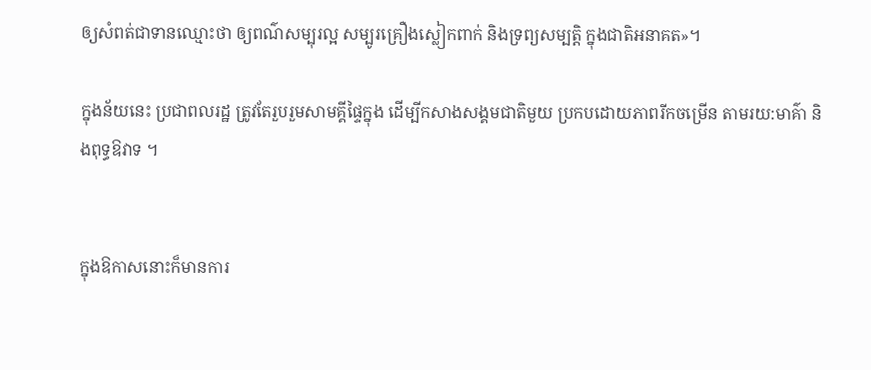ឲ្យសំពត់ជាទានឈ្មោះថា ឲ្យពណ៌សម្បុរល្អ សម្បូរគ្រឿងស្លៀកពាក់ និងទ្រព្យសម្បត្តិ ក្នុងជាតិអនាគត»។

ក្នុងន័យនេះ ប្រជាពលរដ្ឋ ត្រូវតែរួបរួមសាមគ្គីផ្ទៃក្នុង ដើម្បីកសាងសង្គមជាតិមួយ ប្រកបដោយភាពរីកចម្រើន តាមរយ:មាគ៌ា និងពុទ្ធឱវាទ ។


ក្នុងឱកាសនោះក៏មានការ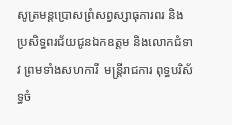សូត្រមន្តប្រោសព្រំសព្វស្សាធុការពរ និងប្រសិទ្ធពរជ័យជូនឯកឧត្តម និងលោកជំទាវ ព្រមទាំងសហការី  មន្ត្រីរាជការ ពុទ្ធបរិស័ទ្ធចំ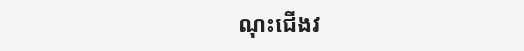ណុះជើងវ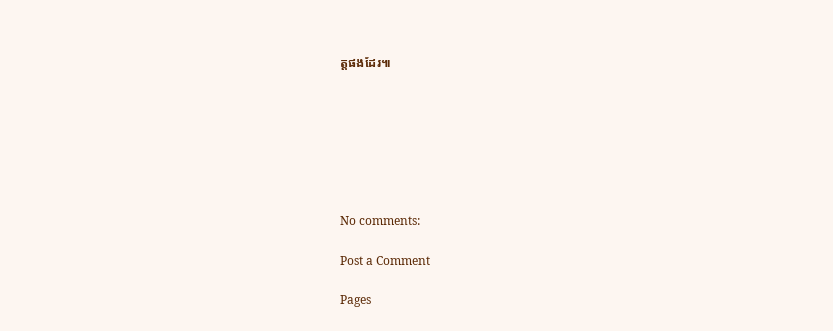ត្តផងដែរ៕







No comments:

Post a Comment

Pages